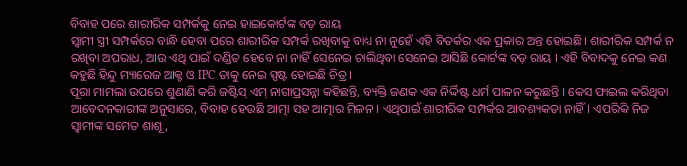ବିବାହ ପରେ ଶାରୀରିକ ସମ୍ପର୍କକୁ ନେଇ ହାଇକୋର୍ଟଙ୍କ ବଡ଼ ରାୟ
ସ୍ବାମୀ ସ୍ତ୍ରୀ ସମ୍ପର୍କରେ ବାନ୍ଧି ହେବା ପରେ ଶାରୀରିକ ସମ୍ପର୍କ ରଖିବାକୁ ବାଧ୍ୟ ନା ନୁହେଁ ଏହି ବିତର୍କର ଏକ ପ୍ରକାର ଅନ୍ତ ହୋଇଛି। ଶାରୀରିକ ସମ୍ପର୍କ ନ ରଖିବା ଅପରାଧ, ଆଉ ଏଥି ପାଇଁ ଦଣ୍ଡିତ ହେବେ ନା ନାହିଁ ସେନେଇ ଚାଲିଥିବା ସେନେଇ ଆସିଛି କୋର୍ଟଙ୍କ ବଡ଼ ରାୟ । ଏହି ବିବାଦକୁ ନେଇ କଣ କହୁଛି ହିନ୍ଦୁ ମ୍ୟାରେଜ ଆକ୍ଟ ଓ IPC ତାକୁ ନେଇ ସ୍ପଷ୍ଟ ହୋଇଛି ଚିତ୍ର ।
ପୂରା ମାମଲା ଉପରେ ଶୁଣାଣି କରି ଜଷ୍ଟିସ୍ ଏମ୍ ନାଗାପ୍ରସନ୍ନା କହିଛନ୍ତି, ବ୍ୟକ୍ତି ଜଣକ ଏକ ନିର୍ଦ୍ଦିଷ୍ଟ ଧର୍ମ ପାଳନ କରୁଛନ୍ତି । କେସ ଫାଇଲ କରିଥିବା ଆବେଦନକାରୀଙ୍କ ଅନୁସାରେ, ବିବାହ ହେଉଛି ଆତ୍ମା ସହ ଆତ୍ମାର ମିଳନ । ଏଥିପାଇଁ ଶାରୀରିକ ସମ୍ପର୍କର ଆବଶ୍ୟକତା ନାହିଁ। ଏପରିକି ନିଜ ସ୍ୱାମୀଙ୍କ ସମେତ ଶାଶୂ,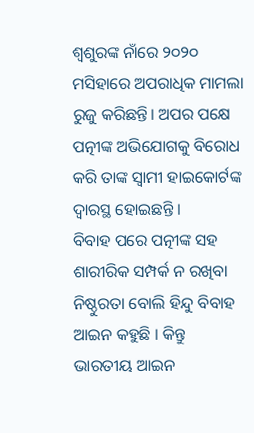ଶ୍ୱଶୁରଙ୍କ ନାଁରେ ୨୦୨୦ ମସିହାରେ ଅପରାଧିକ ମାମଲା ରୁଜୁ କରିଛନ୍ତି। ଅପର ପକ୍ଷେ ପତ୍ନୀଙ୍କ ଅଭିଯୋଗକୁ ବିରୋଧ କରି ତାଙ୍କ ସ୍ୱାମୀ ହାଇକୋର୍ଟଙ୍କ ଦ୍ୱାରସ୍ଥ ହୋଇଛନ୍ତି ।
ବିବାହ ପରେ ପତ୍ନୀଙ୍କ ସହ ଶାରୀରିକ ସମ୍ପର୍କ ନ ରଖିବା ନିଷ୍ଠୁରତା ବୋଲି ହିନ୍ଦୁ ବିବାହ ଆଇନ କହୁଛି । କିନ୍ତୁ ଭାରତୀୟ ଆଇନ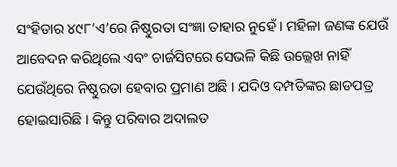ସଂହିତାର ୪୯୮‘ଏ’ରେ ନିଷ୍ଠୁରତା ସଂଜ୍ଞା ତାହାର ନୁହେଁ । ମହିଳା ଜଣଙ୍କ ଯେଉଁ ଆବେଦନ କରିଥିଲେ ଏବଂ ଚାର୍ଜସିଟରେ ସେଭଳି କିଛି ଉଲ୍ଲେଖ ନାହିଁ ଯେଉଁଥିରେ ନିଷ୍ଠୁରତା ହେବାର ପ୍ରମାଣ ଅଛି । ଯଦିଓ ଦମ୍ପତିଙ୍କର ଛାଡପତ୍ର ହୋଇସାରିଛି । କିନ୍ତୁ ପରିବାର ଅଦାଲତ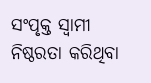ସଂପୃକ୍ତ ସ୍ୱାମୀ ନିଷ୍ଠରତା କରିଥିବା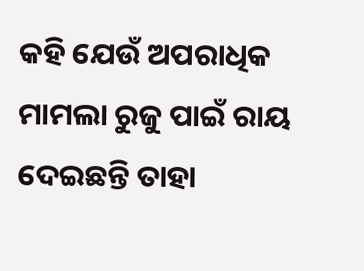କହି ଯେଉଁ ଅପରାଧିକ ମାମଲା ରୁଜୁ ପାଇଁ ରାୟ ଦେଇଛନ୍ତି ତାହା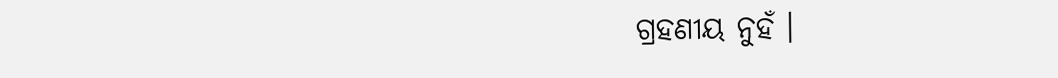ଗ୍ରହଣୀୟ ନୁହଁ ।